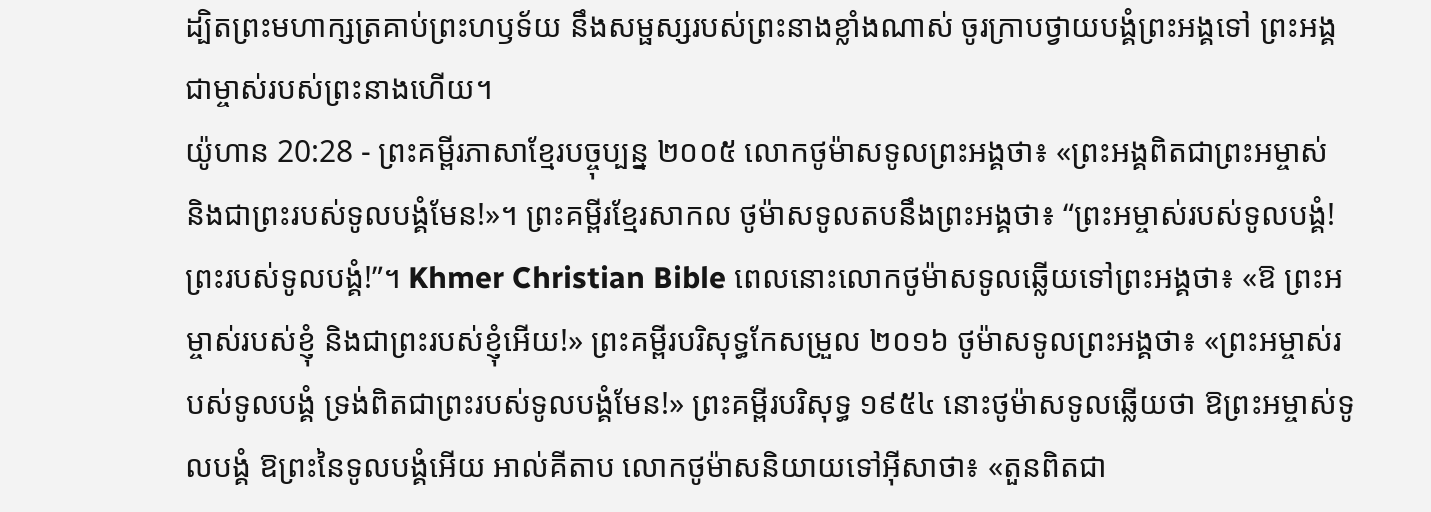ដ្បិតព្រះមហាក្សត្រគាប់ព្រះហឫទ័យ នឹងសម្ផស្សរបស់ព្រះនាងខ្លាំងណាស់ ចូរក្រាបថ្វាយបង្គំព្រះអង្គទៅ ព្រះអង្គជាម្ចាស់របស់ព្រះនាងហើយ។
យ៉ូហាន 20:28 - ព្រះគម្ពីរភាសាខ្មែរបច្ចុប្បន្ន ២០០៥ លោកថូម៉ាសទូលព្រះអង្គថា៖ «ព្រះអង្គពិតជាព្រះអម្ចាស់ និងជាព្រះរបស់ទូលបង្គំមែន!»។ ព្រះគម្ពីរខ្មែរសាកល ថូម៉ាសទូលតបនឹងព្រះអង្គថា៖ “ព្រះអម្ចាស់របស់ទូលបង្គំ! ព្រះរបស់ទូលបង្គំ!”។ Khmer Christian Bible ពេលនោះលោកថូម៉ាសទូលឆ្លើយទៅព្រះអង្គថា៖ «ឱ ព្រះអម្ចាស់របស់ខ្ញុំ និងជាព្រះរបស់ខ្ញុំអើយ!» ព្រះគម្ពីរបរិសុទ្ធកែសម្រួល ២០១៦ ថូម៉ាសទូលព្រះអង្គថា៖ «ព្រះអម្ចាស់របស់ទូលបង្គំ ទ្រង់ពិតជាព្រះរបស់ទូលបង្គំមែន!» ព្រះគម្ពីរបរិសុទ្ធ ១៩៥៤ នោះថូម៉ាសទូលឆ្លើយថា ឱព្រះអម្ចាស់ទូលបង្គំ ឱព្រះនៃទូលបង្គំអើយ អាល់គីតាប លោកថូម៉ាសនិយាយទៅអ៊ីសាថា៖ «តួនពិតជា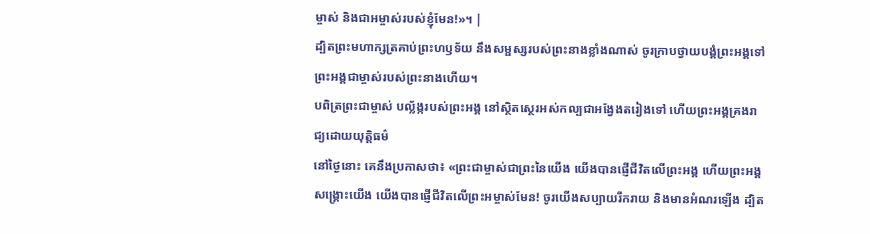ម្ចាស់ និងជាអម្ចាស់របស់ខ្ញុំមែន!»។ |
ដ្បិតព្រះមហាក្សត្រគាប់ព្រះហឫទ័យ នឹងសម្ផស្សរបស់ព្រះនាងខ្លាំងណាស់ ចូរក្រាបថ្វាយបង្គំព្រះអង្គទៅ ព្រះអង្គជាម្ចាស់របស់ព្រះនាងហើយ។
បពិត្រព្រះជាម្ចាស់ បល្ល័ង្ករបស់ព្រះអង្គ នៅស្ថិតស្ថេរអស់កល្បជាអង្វែងតរៀងទៅ ហើយព្រះអង្គគ្រងរាជ្យដោយយុត្តិធម៌
នៅថ្ងៃនោះ គេនឹងប្រកាសថា៖ «ព្រះជាម្ចាស់ជាព្រះនៃយើង យើងបានផ្ញើជីវិតលើព្រះអង្គ ហើយព្រះអង្គសង្គ្រោះយើង យើងបានផ្ញើជីវិតលើព្រះអម្ចាស់មែន! ចូរយើងសប្បាយរីករាយ និងមានអំណរឡើង ដ្បិត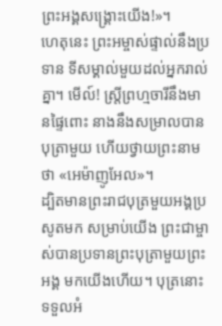ព្រះអង្គសង្គ្រោះយើង!»។
ហេតុនេះ ព្រះអម្ចាស់ផ្ទាល់នឹងប្រទាន ទីសម្គាល់មួយដល់អ្នករាល់គ្នា។ មើល៍! ស្ត្រីព្រហ្មចារីនឹងមានផ្ទៃពោះ នាងនឹងសម្រាលបានបុត្រាមួយ ហើយថ្វាយព្រះនាមថា «អេម៉ាញូអែល»។
ដ្បិតមានព្រះរាជបុត្រមួយអង្គប្រសូតមក សម្រាប់យើង ព្រះជាម្ចាស់បានប្រទានព្រះបុត្រាមួយព្រះអង្គ មកយើងហើយ។ បុត្រនោះទទួលអំ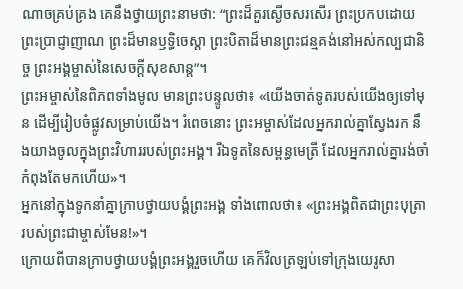ណាចគ្រប់គ្រង គេនឹងថ្វាយព្រះនាមថា: “ព្រះដ៏គួរស្ងើចសរសើរ ព្រះប្រកបដោយព្រះប្រាជ្ញាញាណ ព្រះដ៏មានឫទ្ធិចេស្ដា ព្រះបិតាដ៏មានព្រះជន្មគង់នៅអស់កល្បជានិច្ច ព្រះអង្គម្ចាស់នៃសេចក្ដីសុខសាន្ត”។
ព្រះអម្ចាស់នៃពិភពទាំងមូល មានព្រះបន្ទូលថា៖ «យើងចាត់ទូតរបស់យើងឲ្យទៅមុន ដើម្បីរៀបចំផ្លូវសម្រាប់យើង។ រំពេចនោះ ព្រះអម្ចាស់ដែលអ្នករាល់គ្នាស្វែងរក នឹងយាងចូលក្នុងព្រះវិហាររបស់ព្រះអង្គ។ រីឯទូតនៃសម្ពន្ធមេត្រី ដែលអ្នករាល់គ្នារង់ចាំ កំពុងតែមកហើយ»។
អ្នកនៅក្នុងទូកនាំគ្នាក្រាបថ្វាយបង្គំព្រះអង្គ ទាំងពោលថា៖ «ព្រះអង្គពិតជាព្រះបុត្រារបស់ព្រះជាម្ចាស់មែន!»។
ក្រោយពីបានក្រាបថ្វាយបង្គំព្រះអង្គរួចហើយ គេក៏វិលត្រឡប់ទៅក្រុងយេរូសា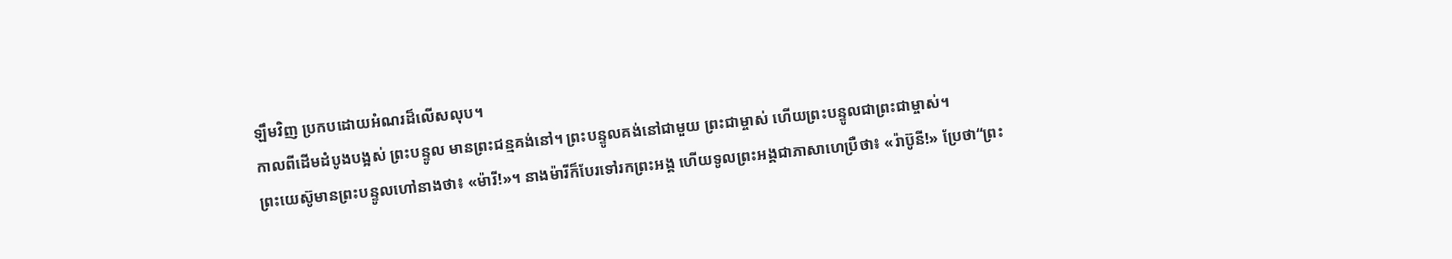ឡឹមវិញ ប្រកបដោយអំណរដ៏លើសលុប។
កាលពីដើមដំបូងបង្អស់ ព្រះបន្ទូល មានព្រះជន្មគង់នៅ។ ព្រះបន្ទូលគង់នៅជាមួយ ព្រះជាម្ចាស់ ហើយព្រះបន្ទូលជាព្រះជាម្ចាស់។
ព្រះយេស៊ូមានព្រះបន្ទូលហៅនាងថា៖ «ម៉ារី!»។ នាងម៉ារីក៏បែរទៅរកព្រះអង្គ ហើយទូលព្រះអង្គជាភាសាហេប្រឺថា៖ «រ៉ាប៊ូនី!» ប្រែថា“ព្រះ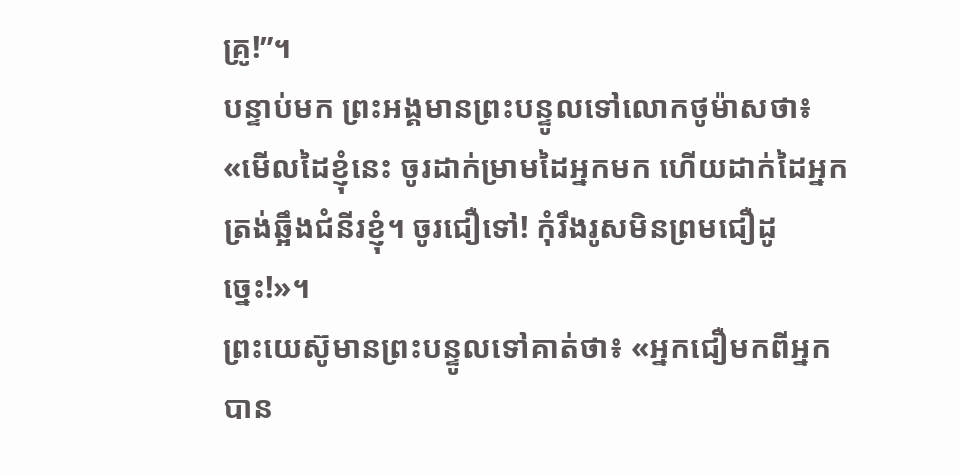គ្រូ!”។
បន្ទាប់មក ព្រះអង្គមានព្រះបន្ទូលទៅលោកថូម៉ាសថា៖ «មើលដៃខ្ញុំនេះ ចូរដាក់ម្រាមដៃអ្នកមក ហើយដាក់ដៃអ្នកត្រង់ឆ្អឹងជំនីរខ្ញុំ។ ចូរជឿទៅ! កុំរឹងរូសមិនព្រមជឿដូច្នេះ!»។
ព្រះយេស៊ូមានព្រះបន្ទូលទៅគាត់ថា៖ «អ្នកជឿមកពីអ្នកបាន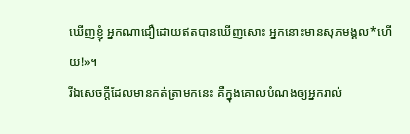ឃើញខ្ញុំ អ្នកណាជឿដោយឥតបានឃើញសោះ អ្នកនោះមានសុភមង្គល*ហើយ!»។
រីឯសេចក្ដីដែលមានកត់ត្រាមកនេះ គឺក្នុងគោលបំណងឲ្យអ្នករាល់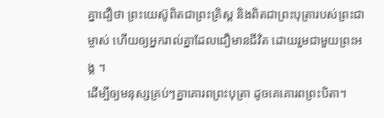គ្នាជឿថា ព្រះយេស៊ូពិតជាព្រះគ្រិស្ត និងពិតជាព្រះបុត្រារបស់ព្រះជាម្ចាស់ ហើយឲ្យអ្នករាល់គ្នាដែលជឿមានជីវិត ដោយរួមជាមួយព្រះអង្គ ។
ដើម្បីឲ្យមនុស្សគ្រប់ៗគ្នាគោរពព្រះបុត្រា ដូចគេគោរពព្រះបិតា។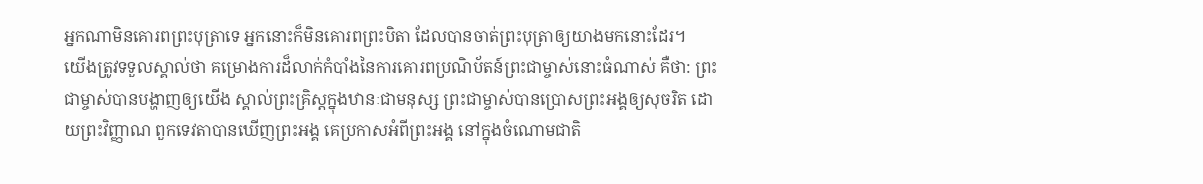អ្នកណាមិនគោរពព្រះបុត្រាទេ អ្នកនោះក៏មិនគោរពព្រះបិតា ដែលបានចាត់ព្រះបុត្រាឲ្យយាងមកនោះដែរ។
យើងត្រូវទទួលស្គាល់ថា គម្រោងការដ៏លាក់កំបាំងនៃការគោរពប្រណិប័តន៍ព្រះជាម្ចាស់នោះធំណាស់ គឺថា: ព្រះជាម្ចាស់បានបង្ហាញឲ្យយើង ស្គាល់ព្រះគ្រិស្តក្នុងឋានៈជាមនុស្ស ព្រះជាម្ចាស់បានប្រោសព្រះអង្គឲ្យសុចរិត ដោយព្រះវិញ្ញាណ ពួកទេវតាបានឃើញព្រះអង្គ គេប្រកាសអំពីព្រះអង្គ នៅក្នុងចំណោមជាតិ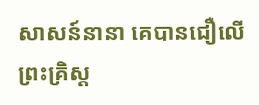សាសន៍នានា គេបានជឿលើព្រះគ្រិស្ត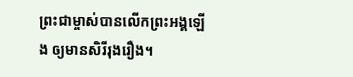ព្រះជាម្ចាស់បានលើកព្រះអង្គឡើង ឲ្យមានសិរីរុងរឿង។